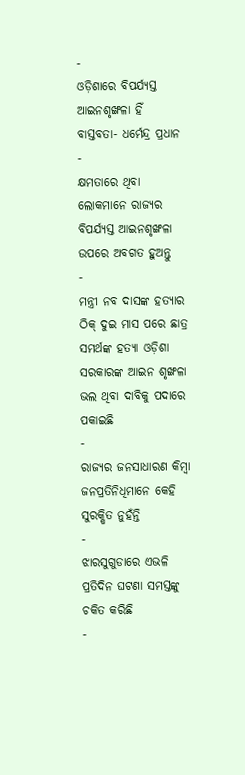-
ଓଡ଼ିଶାରେ ବିପର୍ଯ୍ୟସ୍ତ ଆଇନଶୃଙ୍ଖଳା ହିଁ ବାସ୍ତବତା- ଧର୍ମେନ୍ଦ୍ର ପ୍ରଧାନ
-
କ୍ଷମତାରେ ଥିବା ଲୋକମାନେ ରାଜ୍ୟର ବିପର୍ଯ୍ୟସ୍ତ ଆଇନଶୃଙ୍ଖଳା ଉପରେ ଅବଗତ ହୁଅନ୍ତୁ
-
ମନ୍ତ୍ରୀ ନବ ଦାସଙ୍କ ହତ୍ୟାର ଠିକ୍ ଦୁଇ ମାସ ପରେ ଛାତ୍ର ସମର୍ଥଙ୍କ ହତ୍ୟା ଓଡ଼ିଶା ସରକାରଙ୍କ ଆଇନ ଶୃଙ୍ଖଳା ଭଲ ଥିବା ଦାବିକୁ ପଦାରେ ପକାଇଛି
-
ରାଜ୍ୟର ଜନସାଧାରଣ କିମ୍ବା ଜନପ୍ରତିନିଧିମାନେ କେହି ସୁରକ୍ଷିତ ନୁହଁନ୍ତି
-
ଝାରସୁଗୁଡାରେ ଏଭଳି ପ୍ରତିଦିନ ଘଟଣା ସମସ୍ତଙ୍କୁ ଚକିତ କରିଛି
-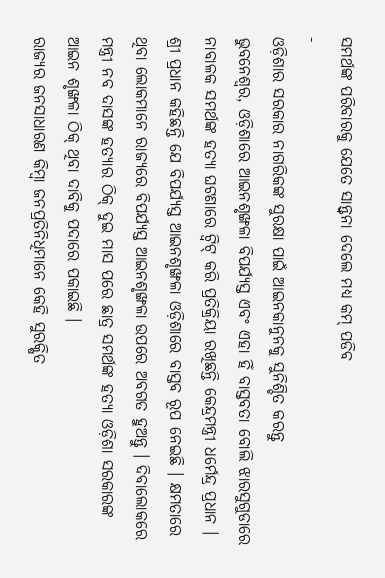ସମର୍ଥଙ୍କ ପରିବାରକୁ ଯେତେ ସାନ୍ତ୍ୱନା ଦେଲେ ମଧ୍ୟ କମ୍ ପଡିବ
-
ଓଡ଼ିଶାର ସରକାର ନାଗରିକଙ୍କ ସୁରକ୍ଷା ପାଇଁ ଆଇନକାନୁନକୁ ସୁନିଶ୍ଚିତ କରନ୍ତୁ
ଭୁବନେଶ୍ୱର, ଓଡ଼ିଶାରେ ଆଇନଶୃଙ୍ଖଳା ବିପର୍ଯ୍ୟସ୍ତ ଏବଂ ଏହା ହିଁ ବାସ୍ତବତା ବୋଲି ଝାରସୁଗୁଡାରେ ନାବାଳକ ସମର୍ଥଙ୍କ ହତ୍ୟା ଘଟଣାରେ ଟ୍ୱିଟ୍ କରି ପ୍ରତିକ୍ରିୟା ରଖିଛନ୍ତି କେନ୍ଦ୍ରମନ୍ତ୍ରୀ ଧର୍ମେନ୍ଦ୍ର ପ୍ରଧାନ ।
ଶ୍ରୀ ପ୍ରଧାନ କହିଛନ୍ତି ଯେ ବିପର୍ଯ୍ୟସ୍ତ ଆଇନଶୃଙ୍ଖଳା ଓଡ଼ିଶାରେ ବାସ୍ତବ ରୂପ ନେଇଛି । କ୍ଷମତାରେ ଥିବା ଲୋକମାନେ ରାଜ୍ୟରେ ବିପର୍ଯ୍ୟସ୍ତ ଆଇନଶୃଙ୍ଖଳା ଉପରେ ଅବଗତ ହୁଅନ୍ତୁ । ଦିବାଲୋକରେ ମନ୍ତ୍ରୀ ନବ ଦାସଙ୍କ ହତ୍ୟାର ଠିକ୍ ଦୁଇ ମାସ ପରେ ଛାତ୍ର ସମର୍ଥଙ୍କ ହତ୍ୟା ଓଡ଼ିଶା ସରକାରଙ୍କ ଆଇନ ଶୃଙ୍ଖଳା ଠିକ୍ ଥିବା ଦାବିକୁ ପଦାରେ ପକାଇଛି ।
ରାଜ୍ୟର ଜନସାଧାରଣ କିମ୍ବା ଜନପ୍ରତିନିଧିମାନେ କେହି ସୁରକ୍ଷିତ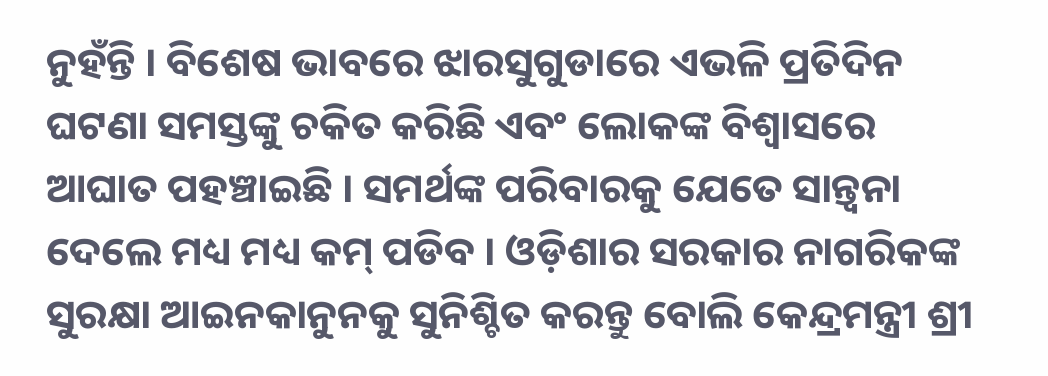ନୁହଁନ୍ତି । ବିଶେଷ ଭାବରେ ଝାରସୁଗୁଡାରେ ଏଭଳି ପ୍ରତିଦିନ ଘଟଣା ସମସ୍ତଙ୍କୁ ଚକିତ କରିଛି ଏବଂ ଲୋକଙ୍କ ବିଶ୍ୱାସରେ ଆଘାତ ପହଞ୍ଚାଇଛି । ସମର୍ଥଙ୍କ ପରିବାରକୁ ଯେତେ ସାନ୍ତ୍ୱନା ଦେଲେ ମଧ୍ୟ ମଧ୍ୟ କମ୍ ପଡିବ । ଓଡ଼ିଶାର ସରକାର ନାଗରିକଙ୍କ ସୁରକ୍ଷା ଆଇନକାନୁନକୁ ସୁନିଶ୍ଚିତ କରନ୍ତୁ ବୋଲି କେନ୍ଦ୍ରମନ୍ତ୍ରୀ ଶ୍ରୀ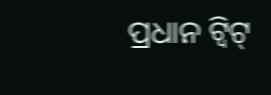ପ୍ରଧାନ ଟ୍ୱିଟ୍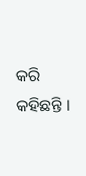କରି କହିଛନ୍ତି ।